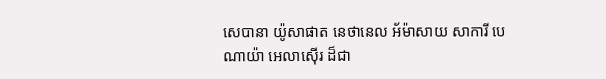សេបានា យ៉ូសាផាត នេថានេល អ័ម៉ាសាយ សាការី បេណាយ៉ា អេលាស៊ើរ ដ៏ជា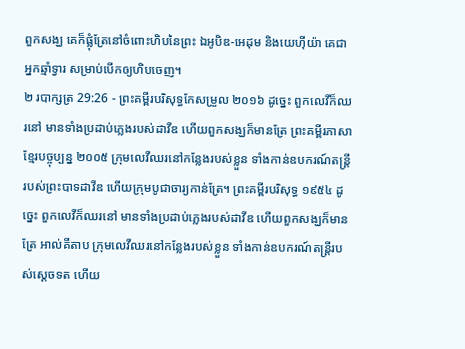ពួកសង្ឃ គេក៏ផ្លុំត្រែនៅចំពោះហិបនៃព្រះ ឯអូបិឌ-អេដុម និងយេហ៊ីយ៉ា គេជាអ្នកឆ្មាំទ្វារ សម្រាប់បើកឲ្យហិបចេញ។
២ របាក្សត្រ 29:26 - ព្រះគម្ពីរបរិសុទ្ធកែសម្រួល ២០១៦ ដូច្នេះ ពួកលេវីក៏ឈរនៅ មានទាំងប្រដាប់ភ្លេងរបស់ដាវីឌ ហើយពួកសង្ឃក៏មានត្រែ ព្រះគម្ពីរភាសាខ្មែរបច្ចុប្បន្ន ២០០៥ ក្រុមលេវីឈរនៅកន្លែងរបស់ខ្លួន ទាំងកាន់ឧបករណ៍តន្ត្រីរបស់ព្រះបាទដាវីឌ ហើយក្រុមបូជាចារ្យកាន់ត្រែ។ ព្រះគម្ពីរបរិសុទ្ធ ១៩៥៤ ដូច្នេះ ពួកលេវីក៏ឈរនៅ មានទាំងប្រដាប់ភ្លេងរបស់ដាវីឌ ហើយពួកសង្ឃក៏មានត្រែ អាល់គីតាប ក្រុមលេវីឈរនៅកន្លែងរបស់ខ្លួន ទាំងកាន់ឧបករណ៍តន្ត្រីរបស់ស្តេចទត ហើយ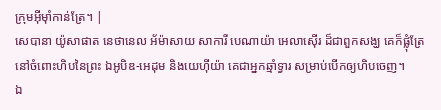ក្រុមអ៊ីមុាំកាន់ត្រែ។ |
សេបានា យ៉ូសាផាត នេថានេល អ័ម៉ាសាយ សាការី បេណាយ៉ា អេលាស៊ើរ ដ៏ជាពួកសង្ឃ គេក៏ផ្លុំត្រែនៅចំពោះហិបនៃព្រះ ឯអូបិឌ-អេដុម និងយេហ៊ីយ៉ា គេជាអ្នកឆ្មាំទ្វារ សម្រាប់បើកឲ្យហិបចេញ។
ឯ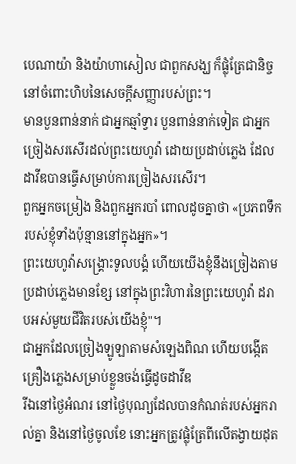បេណាយ៉ា និងយ៉ាហាសៀល ជាពួកសង្ឃ ក៏ផ្លុំត្រែជានិច្ច នៅចំពោះហិបនៃសេចក្ដីសញ្ញារបស់ព្រះ។
មានបួនពាន់នាក់ ជាអ្នកឆ្មាំទ្វារ បួនពាន់នាក់ទៀត ជាអ្នកច្រៀងសរសើរដល់ព្រះយេហូវ៉ា ដោយប្រដាប់ភ្លេង ដែលដាវីឌបានធ្វើសម្រាប់ការច្រៀងសរសើរ។
ពួកអ្នកចម្រៀង និងពួកអ្នករបាំ ពោលដូចគ្នាថា «ប្រភពទឹករបស់ខ្ញុំទាំងប៉ុន្មាននៅក្នុងអ្នក»។
ព្រះយេហូវ៉ាសង្គ្រោះទូលបង្គំ ហើយយើងខ្ញុំនឹងច្រៀងតាមប្រដាប់ភ្លេងមានខ្សែ នៅក្នុងព្រះវិហារនៃព្រះយេហូវ៉ា ដរាបអស់មួយជីវិតរបស់យើងខ្ញុំ"។
ជាអ្នកដែលច្រៀងឡូឡាតាមសំឡេងពិណ ហើយបង្កើតគ្រឿងភ្លេងសម្រាប់ខ្លួនចង់ធ្វើដូចដាវីឌ
រីឯនៅថ្ងៃអំណរ នៅថ្ងៃបុណ្យដែលបានកំណត់របស់អ្នករាល់គ្នា និងនៅថ្ងៃចូលខែ នោះអ្នកត្រូវផ្លុំត្រែពីលើតង្វាយដុត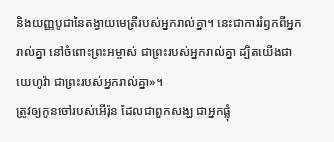និងយញ្ញបូជានៃតង្វាយមេត្រីរបស់អ្នករាល់គ្នា។ នេះជាការរំឭកពីអ្នករាល់គ្នា នៅចំពោះព្រះអម្ចាស់ ជាព្រះរបស់អ្នករាល់គ្នា ដ្បិតយើងជាយេហូវ៉ា ជាព្រះរបស់អ្នករាល់គ្នា»។
ត្រូវឲ្យកូនចៅរបស់អើរ៉ុន ដែលជាពួកសង្ឃ ជាអ្នកផ្លុំ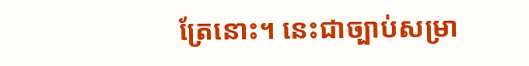ត្រែនោះ។ នេះជាច្បាប់សម្រា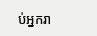ប់អ្នករា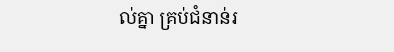ល់គ្នា គ្រប់ជំនាន់រ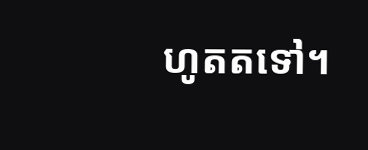ហូតតទៅ។